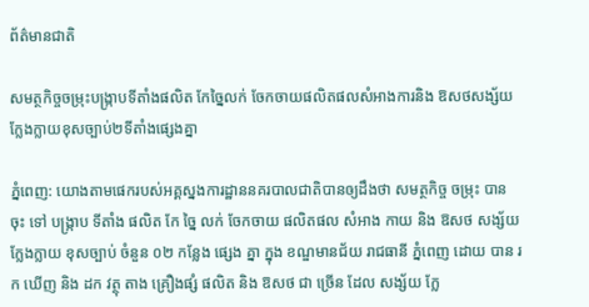ព័ត៌មានជាតិ

សមត្ថកិច្ចចម្រុះបង្ក្រាបទីតាំងផលិត កែច្នៃលក់ ចែកចាយផលិតផលសំអាងការនិង ឱសថសង្ស័យក្លែងក្លាយខុសច្បាប់២ទីតាំងផ្សេងគ្នា

ភ្នំពេញ: យោងតាមផេករបស់អគ្គស្នងការដ្ឋាននគរបាលជាតិបានឲ្យដឹងថា សមត្ថកិច្ច ចម្រុះ បាន ចុះ ទៅ បង្ក្រាប ទីតាំង ផលិត កែ ច្នៃ លក់ ចែកចាយ ផលិតផល សំអាង កាយ និង ឱសថ សង្ស័យ ក្លែងក្លាយ ខុសច្បាប់ ចំនួន ០២ កន្លែង ផ្សេង គ្នា ក្នុង ខណ្ឌមានជ័យ រាជធានី ភ្នំពេញ ដោយ បាន រក ឃើញ និង ដក វត្ថុ តាង គ្រឿងផ្សំ ផលិត និង ឱសថ ជា ច្រើន ដែល សង្ស័យ ក្លែ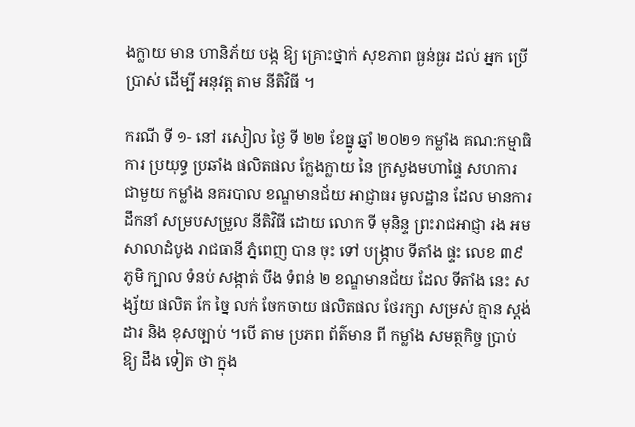ងក្លាយ មាន ហានិភ័យ បង្ក ឱ្យ គ្រោះថ្នាក់ សុខភាព ធ្ងន់ធ្ងរ ដល់ អ្នក ប្រើប្រាស់ ដើម្បី អនុវត្ត តាម នីតិវិធី ។

ករណី ទី ១- នៅ រសៀល ថ្ងៃ ទី ២២ ខែធ្នូ ឆ្នាំ ២០២១ កម្លាំង គណ:កម្មាធិការ ប្រយុទ្ធ ប្រឆាំង ផលិតផល ក្លែងក្លាយ នៃ ក្រសួងមហាផ្ទៃ សហការ ជាមួយ កម្លាំង នគរបាល ខណ្ឌមានជ័យ អាជ្ញាធរ មូលដ្ឋាន ដែល មានការ ដឹកនាំ សម្របសម្រួល នីតិវិធី ដោយ លោក ទី មុនិន្ទ ព្រះរាជអាជ្ញា រង អម សាលាដំបូង រាជធានី ភ្នំពេញ បាន ចុះ ទៅ បង្ក្រាប ទីតាំង ផ្ទះ លេខ ៣៩ ភូមិ ក្បាល ទំនប់ សង្កាត់ បឹង ទំពន់ ២ ខណ្ឌមានជ័យ ដែល ទីតាំង នេះ សង្ស័យ ផលិត កែ ច្នៃ លក់ ចែកចាយ ផលិតផល ថែរក្សា សម្រស់ គ្មាន ស្តង់ដារ និង ខុសច្បាប់ ។បើ តាម ប្រភព ព័ត៌មាន ពី កម្លាំង សមត្ថកិច្ច ប្រាប់ ឱ្យ ដឹង ទៀត ថា ក្នុង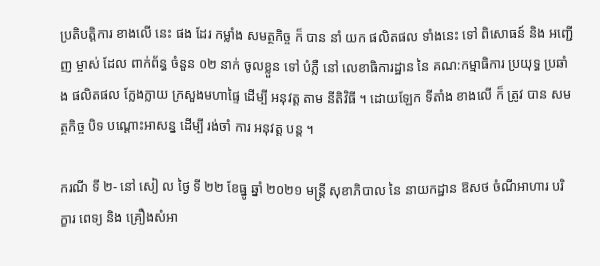ប្រតិបត្តិការ ខាងលើ នេះ ផង ដែរ កម្លាំង សមត្ថកិច្ច ក៏ បាន នាំ យក ផលិតផល ទាំងនេះ ទៅ ពិសោធន៍ និង អញ្ជើញ ម្ចាស់ ដែល ពាក់ព័ន្ធ ចំនួន ០២ នាក់ ចូលខ្លួន ទៅ បំភ្លឺ នៅ លេខាធិការដ្ឋាន នៃ គណ:កម្មាធិការ ប្រយុទ្ធ ប្រឆាំង ផលិតផល ក្លែងក្លាយ ក្រសួងមហាផ្ទៃ ដើម្បី អនុវត្ត តាម នីតិវិធី ។ ដោយឡែក ទីតាំង ខាងលើ ក៏ ត្រូវ បាន សមត្ថកិច្ច បិទ បណ្តោះអាសន្ន ដើម្បី រង់ចាំ ការ អនុវត្ត បន្ត ។

ករណី ទី ២- នៅ សៀ ល ថ្ងៃ ទី ២២ ខែធ្នូ ឆ្នាំ ២០២១ មន្ត្រី សុខាភិបាល នៃ នាយកដ្ឋាន ឱសថ ចំណីអាហារ បរិក្ខារ ពេទ្យ និង គ្រឿងសំអា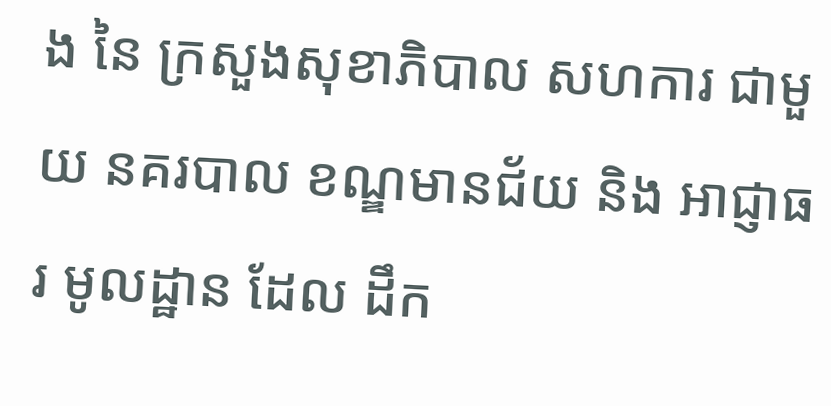ង នៃ ក្រសួងសុខាភិបាល សហការ ជាមួយ នគរបាល ខណ្ឌមានជ័យ និង អាជ្ញាធរ មូលដ្ឋាន ដែល ដឹក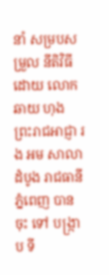នាំ សម្របសម្រួល នីតិវិធី ដោយ លោក ឆាយ ហុង ព្រះរាជអាជ្ញា រង អម សាលាដំបូង រាជធានី ភ្នំពេញ បាន ចុះ ទៅ បង្ក្រាប ទី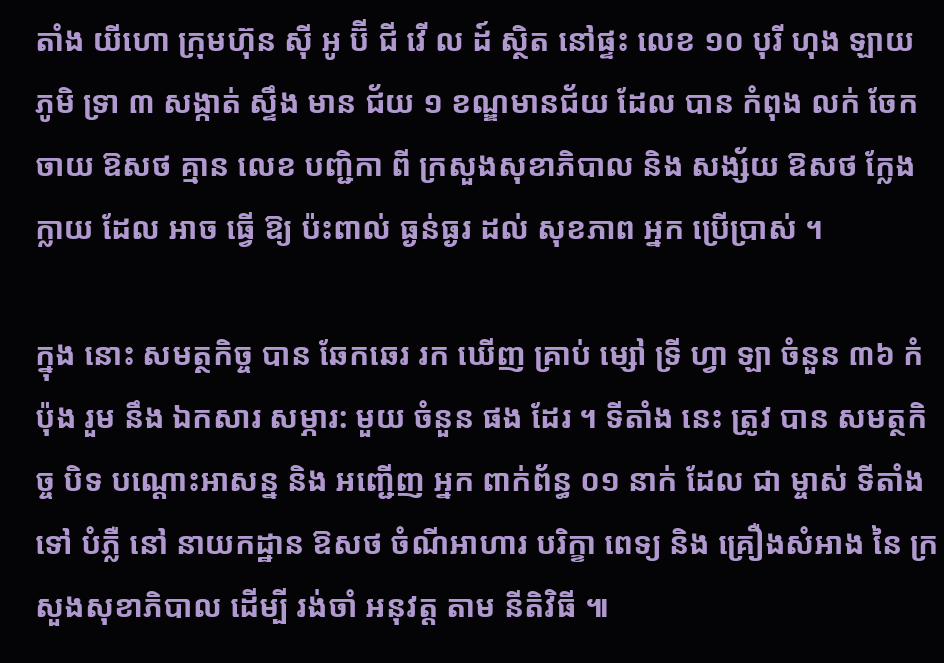តាំង យីហោ ក្រុមហ៊ុន ស៊ី អូ ប៊ី ជី វើ ល ដ៍ ស្ថិត នៅផ្ទះ លេខ ១០ បុរី ហុង ឡាយ ភូមិ ទ្រា ៣ សង្កាត់ ស្ទឹង មាន ជ័យ ១ ខណ្ឌមានជ័យ ដែល បាន កំពុង លក់ ចែកចាយ ឱសថ គ្មាន លេខ បញ្ជិកា ពី ក្រសួងសុខាភិបាល និង សង្ស័យ ឱសថ ក្លែងក្លាយ ដែល អាច ធ្វើ ឱ្យ ប៉ះពាល់ ធ្ងន់ធ្ងរ ដល់ សុខភាព អ្នក ប្រើប្រាស់ ។

ក្នុង នោះ សមត្ថកិច្ច បាន ឆែកឆេរ រក ឃើញ គ្រាប់ ម្សៅ ទ្រី ហ្វា ឡា ចំនួន ៣៦ កំប៉ុង រួម នឹង ឯកសារ សម្ភារ: មួយ ចំនួន ផង ដែរ ។ ទីតាំង នេះ ត្រូវ បាន សមត្ថកិច្ច បិទ បណ្តោះអាសន្ន និង អញ្ជើញ អ្នក ពាក់ព័ន្ធ ០១ នាក់ ដែល ជា ម្ចាស់ ទីតាំង ទៅ បំភ្លឺ នៅ នាយកដ្ឋាន ឱសថ ចំណីអាហារ បរិក្ខា ពេទ្យ និង គ្រឿងសំអាង នៃ ក្រសួងសុខាភិបាល ដើម្បី រង់ចាំ អនុវត្ត តាម នីតិវិធី ៕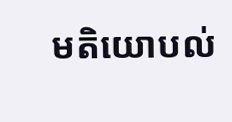មតិយោបល់